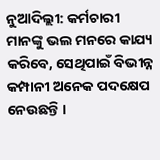ନୁଆଦିଲ୍ଲୀ: କର୍ମଚାରୀ ମାନଙ୍କୁ ଭଲ ମନରେ କାଯ୍ୟ କରିବେ, ସେଥିପାଇଁ ବିଭୀନ୍ନ କମ୍ପାନୀ ଅନେକ ପଦକ୍ଷେପ ନେଉଛନ୍ତି ।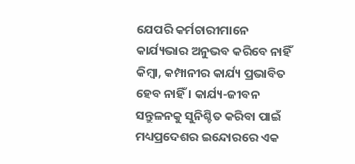ଯେପରି କର୍ମଚାରୀମାନେ କାର୍ଯ୍ୟଭାର ଅନୁଭବ କରିବେ ନାହିଁ କିମ୍ବା, କମ୍ପାନୀର କାର୍ଯ୍ୟ ପ୍ରଭାବିତ ହେବ ନାହିଁ । କାର୍ଯ୍ୟ-ଜୀବନ ସନ୍ତୁଳନକୁ ସୁନିଶ୍ଚିତ କରିବା ପାଇଁ ମଧ୍ୟପ୍ରଦେଶର ଇନ୍ଦୋରରେ ଏକ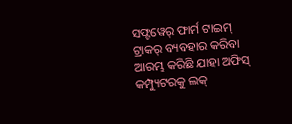ସଫ୍ଟୱେର୍ ଫାର୍ମ ଟାଇମ୍ ଟ୍ରାକର୍ ବ୍ୟବହାର କରିବା ଆରମ୍ଭ କରିଛି ଯାହା ଅଫିସ୍ କମ୍ପ୍ୟୁଟରକୁ ଲକ୍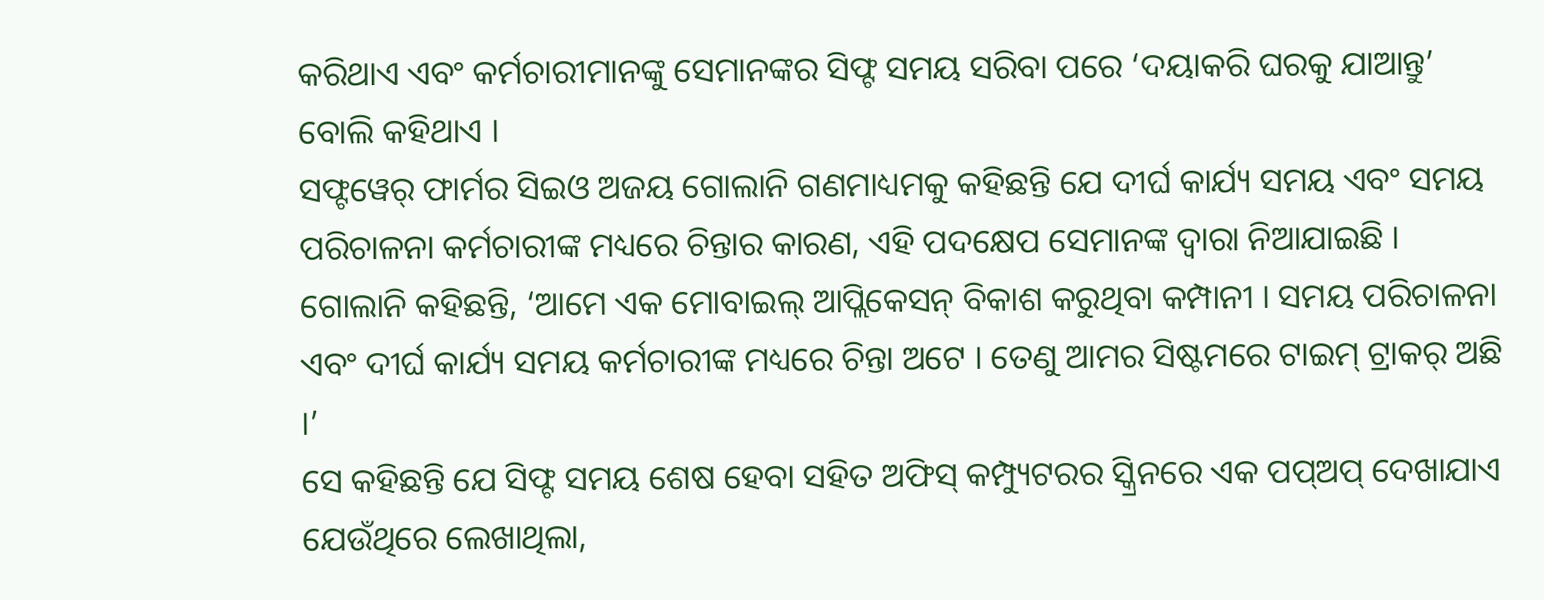କରିଥାଏ ଏବଂ କର୍ମଚାରୀମାନଙ୍କୁ ସେମାନଙ୍କର ସିଫ୍ଟ ସମୟ ସରିବା ପରେ ‘ଦୟାକରି ଘରକୁ ଯାଆନ୍ତୁ’ ବୋଲି କହିଥାଏ ।
ସଫ୍ଟୱେର୍ ଫାର୍ମର ସିଇଓ ଅଜୟ ଗୋଲାନି ଗଣମାଧ୍ୟମକୁ କହିଛନ୍ତି ଯେ ଦୀର୍ଘ କାର୍ଯ୍ୟ ସମୟ ଏବଂ ସମୟ ପରିଚାଳନା କର୍ମଚାରୀଙ୍କ ମଧ୍ୟରେ ଚିନ୍ତାର କାରଣ, ଏହି ପଦକ୍ଷେପ ସେମାନଙ୍କ ଦ୍ୱାରା ନିଆଯାଇଛି ।
ଗୋଲାନି କହିଛନ୍ତି, ‘ଆମେ ଏକ ମୋବାଇଲ୍ ଆପ୍ଲିକେସନ୍ ବିକାଶ କରୁଥିବା କମ୍ପାନୀ । ସମୟ ପରିଚାଳନା ଏବଂ ଦୀର୍ଘ କାର୍ଯ୍ୟ ସମୟ କର୍ମଚାରୀଙ୍କ ମଧ୍ୟରେ ଚିନ୍ତା ଅଟେ । ତେଣୁ ଆମର ସିଷ୍ଟମରେ ଟାଇମ୍ ଟ୍ରାକର୍ ଅଛି ।’
ସେ କହିଛନ୍ତି ଯେ ସିଫ୍ଟ ସମୟ ଶେଷ ହେବା ସହିତ ଅଫିସ୍ କମ୍ପ୍ୟୁଟରର ସ୍କ୍ରିନରେ ଏକ ପପ୍ଅପ୍ ଦେଖାଯାଏ ଯେଉଁଥିରେ ଲେଖାଥିଲା,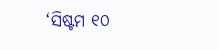‘ସିଷ୍ଟମ ୧୦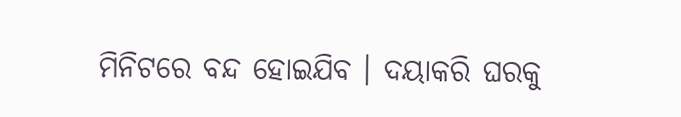ମିନିଟରେ ବନ୍ଦ ହୋଇଯିବ । ଦୟାକରି ଘରକୁ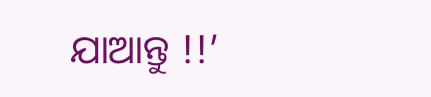ଯାଆନ୍ତୁ !!’